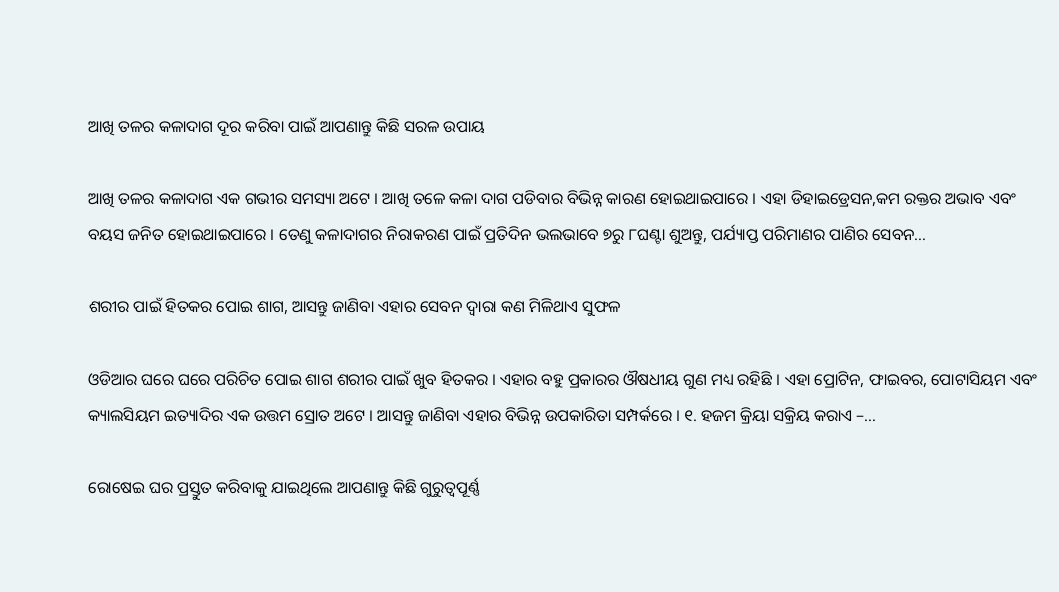ଆଖି ତଳର କଳାଦାଗ ଦୂର କରିବା ପାଇଁ ଆପଣାନ୍ତୁ କିଛି ସରଳ ଉପାୟ

ଆଖି ତଳର କଳାଦାଗ ଏକ ଗଭୀର ସମସ୍ୟା ଅଟେ । ଆଖି ତଳେ କଳା ଦାଗ ପଡିବାର ବିଭିନ୍ନ କାରଣ ହୋଇଥାଇପାରେ । ଏହା ଡିହାଇଡ୍ରେସନ,କମ ରକ୍ତର ଅଭାବ ଏବଂ ବୟସ ଜନିତ ହୋଇଥାଇପାରେ । ତେଣୁ କଳାଦାଗର ନିରାକରଣ ପାଇଁ ପ୍ରତିଦିନ ଭଲଭାବେ ୭ରୁ ୮ଘଣ୍ଟା ଶୁଅନ୍ତୁ, ପର୍ଯ୍ୟାପ୍ତ ପରିମାଣର ପାଣିର ସେବନ…

ଶରୀର ପାଇଁ ହିତକର ପୋଇ ଶାଗ, ଆସନ୍ତୁ ଜାଣିବା ଏହାର ସେବନ ଦ୍ୱାରା କଣ ମିଳିଥାଏ ସୁଫଳ

ଓଡିଆର ଘରେ ଘରେ ପରିଚିତ ପୋଇ ଶାଗ ଶରୀର ପାଇଁ ଖୁବ ହିତକର । ଏହାର ବହୁ ପ୍ରକାରର ଔଷଧୀୟ ଗୁଣ ମଧ୍ୟ ରହିଛି । ଏହା ପ୍ରୋଟିନ, ଫାଇବର, ପୋଟାସିୟମ ଏବଂ କ୍ୟାଲସିୟମ ଇତ୍ୟାଦିର ଏକ ଉତ୍ତମ ସ୍ରୋତ ଅଟେ । ଆସନ୍ତୁ ଜାଣିବା ଏହାର ବିଭିନ୍ନ ଉପକାରିତା ସମ୍ପର୍କରେ । ୧. ହଜମ କ୍ରିୟା ସକ୍ରିୟ କରାଏ –…

ରୋଷେଇ ଘର ପ୍ରସ୍ତୁତ କରିବାକୁ ଯାଇଥିଲେ ଆପଣାନ୍ତୁ କିଛି ଗୁରୁତ୍ୱପୂର୍ଣ୍ଣ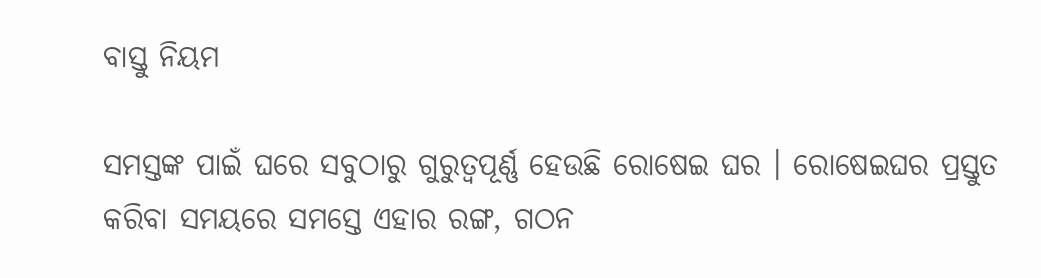ବାସ୍ତୁ ନିୟମ

ସମସ୍ତଙ୍କ ପାଇଁ ଘରେ ସବୁଠାରୁ ଗୁରୁତ୍ୱପୂର୍ଣ୍ଣ ହେଉଛି ରୋଷେଇ ଘର । ରୋଷେଇଘର ପ୍ରସ୍ତୁତ କରିବା ସମୟରେ ସମସ୍ତେ ଏହାର ରଙ୍ଗ, ଗଠନ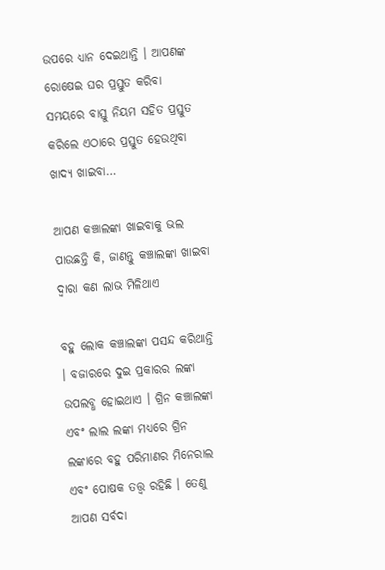ଉପରେ ଧ୍ୟାନ ଦେଇଥାନ୍ତି । ଆପଣଙ୍କ ରୋଷେଇ ଘର ପ୍ରସ୍ତୁତ କରିବା ସମୟରେ ବାସ୍ତୁ ନିୟମ ସହିତ ପ୍ରସ୍ତୁତ କରିଲେ ଏଠାରେ ପ୍ରସ୍ତୁତ ହେଉଥିବା ଖାଦ୍ୟ ଖାଇବା…

ଆପଣ କଞ୍ଚାଲଙ୍କା ଖାଇବାକୁ ଭଲ ପାଉଛନ୍ତି କି, ଜାଣନ୍ତୁ କଞ୍ଚାଲଙ୍କା ଖାଇବା ଦ୍ୱାରା କଣ ଲାଭ ମିଳିଥାଏ

ବହୁ ଲୋକ କଞ୍ଚାଲଙ୍କା ପସନ୍ଦ କରିଥାନ୍ତି । ବଜାରରେ ଦୁଇ ପ୍ରକାରର ଲଙ୍କା ଉପଲବ୍ଧ ହୋଇଥାଏ । ଗ୍ରିନ କଞ୍ଚାଲଙ୍କା ଏବଂ ଲାଲ ଲଙ୍କା ମଧ୍ୟରେ ଗ୍ରିନ ଲଙ୍କାରେ ବହୁ ପରିମାଣର ମିନେରାଲ ଏବଂ ପୋଷକ ତତ୍ତ୍ୱ ରହିଛି । ତେଣୁ ଆପଣ ସର୍ବଦା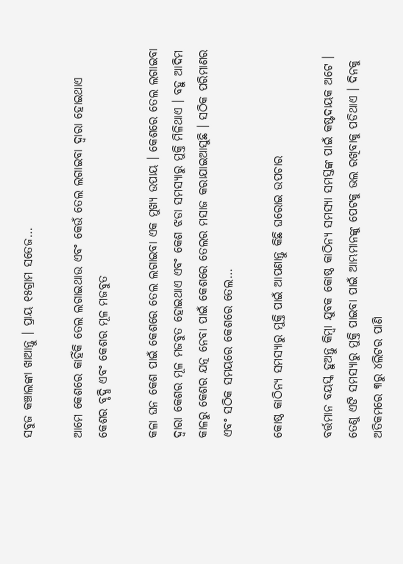ସବୁଜ କଞ୍ଚାଲଙ୍କା ଖାଆନ୍ତୁ । ପ୍ରାୟ ୧୫ଗ୍ରାମ ସତେଜ…

ଆମେ କେଶରେ କାହିଁକି ତେଲ ଲଗାଇଥାଉ ଏବଂ କେଉଁ ତେଲ ଲଗାଇବା ଦ୍ୱାରା ହୋଇଥାଏ କେଶର ବୃଦ୍ଧି ଏବଂ କେଶର ମୂଳ ମଜବୁତ

କଳା ଘନ କେଶ ପାଇଁ କେଶରେ ତେଲ ଲଗାଇବା ଏକ ମୁଖ୍ୟ ଉପାୟ । କେଶରେ ତେଲ ଲଗାଇବା ଦ୍ୱାରା କେଶର ମୂଳ ମଜବୁତ ହୋଇଥାଏ ଏବଂ କେଶ ଝଡା ସମସ୍ୟାରୁ ମୁକ୍ତି ମିଳିଥାଏ । ବହୁ ଆଦିମ କାଳରୁ କେଶର ଯତ୍ନ ନେବା ପାଇଁ କେଶରେ ତେଲର ମସାଜ କରାଯାଇଆସୁଛି । ସଠିକ ପରିମାଣର ଏବଂ ସଠିକ ସମୟରେ କେଶରେ ତେଲ…

କୋଷ୍ଠ କାଠିନ୍ୟ ସମସ୍ୟାରୁ ମୁକ୍ତି ପାଇଁ ଆପଣାନ୍ତୁ କିଛି ଘରୋଇ ଉପଚାର

ବର୍ତ୍ତମାନ ବୟସ୍କ ହୁଅନ୍ତୁ କିମ୍ବା ଯୁବକ କୋଷ୍ଠ କାଠିନ୍ୟ ସମସ୍ୟା ସମସ୍ତଙ୍କ ପାଇଁ କଷ୍ଟଦାୟକ ଅଟେ । ତେଣୁ ଏଙି ସମସ୍ୟାରୁ ମୁକ୍ତି ପାଇବା ପାଇଁ ଆମ୍ଭମାନଙ୍କୁ ପେଟକୁ ଭଲ ରଖିବାକୁ ପଡିଥାଏ । ଦିନକୁ ଅତିକମରେ ୩ରୁ ୪ଲିଟର ପାଣି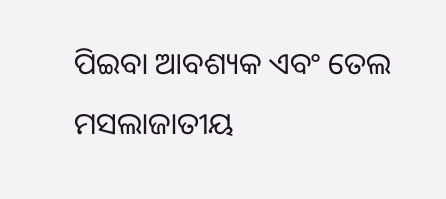ପିଇବା ଆବଶ୍ୟକ ଏବଂ ତେଲ ମସଲାଜାତୀୟ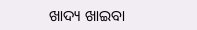ଖାଦ୍ୟ ଖାଇବା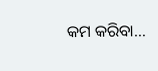କମ କରିବା…